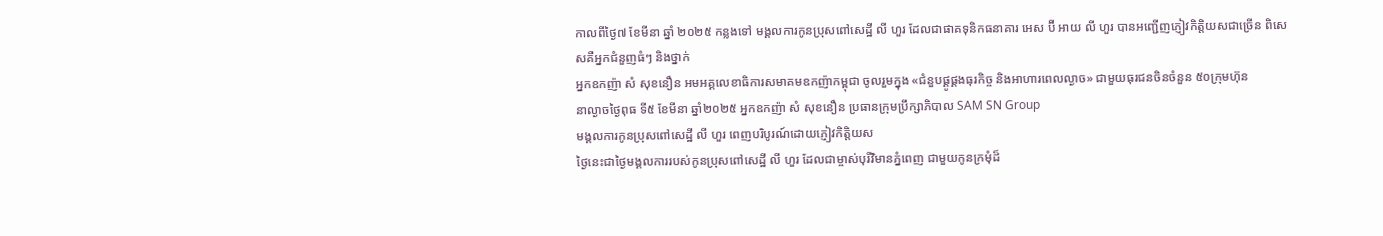កាលពីថ្ងៃ៧ ខែមីនា ឆ្នាំ ២០២៥ កន្លងទៅ មង្គលការកូនប្រុសពៅសេដ្ឋី លី ហួរ ដែលជាផាគទុនិកធនាគារ អេស ប៊ី អាយ លី ហួរ បានអញ្ជើញភ្ញៀវកិត្តិយសជាច្រើន ពិសេសគឺអ្នកជំនួញធំៗ និងថ្នាក់
អ្នកឧកញ៉ា សំ សុខនឿន អមអគ្គលេខាធិការសមាគមឧកញ៉ាកម្ពុជា ចូលរួមក្នុង «ជំនួបផ្គូផ្គងធុរកិច្ច និងអាហារពេលល្ងាច» ជាមួយធុរជនចិនចំនួន ៥០ក្រុមហ៊ុន
នាល្ងាចថ្ងៃពុធ ទី៥ ខែមីនា ឆ្នាំ២០២៥ អ្នកឧកញ៉ា សំ សុខនឿន ប្រធានក្រុមប្រឹក្សាភិបាល SAM SN Group
មង្គលការកូនប្រុសពៅសេដ្ឋី លី ហួរ ពេញបរិបូរណ៍ដោយភ្ញៀវកិត្តិយស
ថ្ងៃនេះជាថ្ងៃមង្គលការរបស់កូនប្រុសពៅសេដ្ឋី លី ហួរ ដែលជាម្ចាស់បុរីវិមានភ្នំពេញ ជាមួយកូនក្រមុំដ៏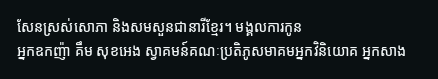សែនស្រស់សោភា និងសមសួនជានារីខ្មែរ។ មង្គលការកូន
អ្នកឧកញ៉ា គឹម សុខអេង ស្វាគមន៍គណៈប្រតិភូសមាគមអ្នកវិនិយោគ អ្នកសាង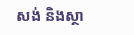សង់ និងស្ថា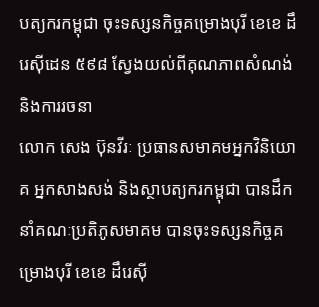បត្យករកម្ពុជា ចុះទស្សនកិច្ចគម្រោងបុរី ខេខេ ដឹរេស៊ីដេន ៥៩៨ ស្វែងយល់ពីគុណភាពសំណង់ និងការរចនា
លោក សេង ប៊ុនវីរៈ ប្រធានសមាគមអ្នកវិនិយោគ អ្នកសាងសង់ និងស្ថាបត្យករកម្ពុជា បានដឹកនាំគណៈប្រតិភូសមាគម បានចុះទស្សនកិច្ចគម្រោងបុរី ខេខេ ដឹរេស៊ី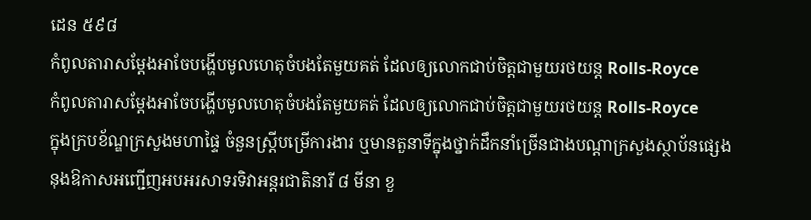ដេន ៥៩៨
កំពូលតារាសម្ដែងអាចែបង្ហើបមូលហេតុចំបងតែមួយគត់ ដែលឲ្យលោកជាប់ចិត្តជាមួយរថយន្ត Rolls-Royce
កំពូលតារាសម្ដែងអាចែបង្ហើបមូលហេតុចំបងតែមួយគត់ ដែលឲ្យលោកជាប់ចិត្តជាមួយរថយន្ត Rolls-Royce
ក្នុងក្របខ័ណ្ឌក្រសួងមហាផ្ទៃ ចំនួនស្ត្រីបម្រើការងារ ឬមានតួនាទីក្នុងថ្នាក់ដឹកនាំច្រើនជាងបណ្ដាក្រសួងស្ថាប័នផ្សេង
នុងឱកាសអញ្ជើញអបអរសាទរទិវាអន្តរជាតិនារី ៨ មីនា ខួ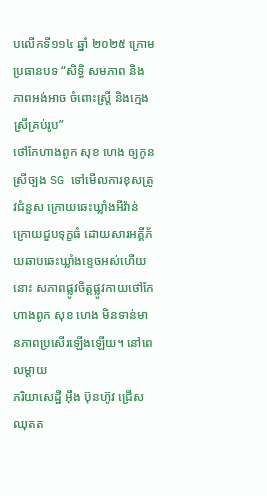បលើកទី១១៤ ឆ្នាំ ២០២៥ ក្រោមប្រធានបទ “សិទ្ធិ សមភាព និងភាពអង់អាច ចំពោះស្ត្រី និងក្មេងស្រីគ្រប់រូប”
ថៅកែហាងពូក សុខ ហេង ឲ្យកូនស្រីច្បង SG ទៅមើលការខុសត្រូវជំនួស ក្រោយឆេះឃ្លាំងអីវ៉ាន់
ក្រោយជួបទុក្ខធំ ដោយសារអគ្គីភ័យឆាបឆេះឃ្លាំងខ្ទេចអស់ហើយនោះ សភាពផ្លូវចិត្តផ្លូវកាយថៅកែហាងពូក សុខ ហេង មិនទាន់មានភាពប្រសើរឡើងឡើយ។ នៅពេលម្ដាយ
ភរិយាសេដ្ឋី អ៊ឹង ប៊ុនហ៊ូវ ជ្រើសឈុតត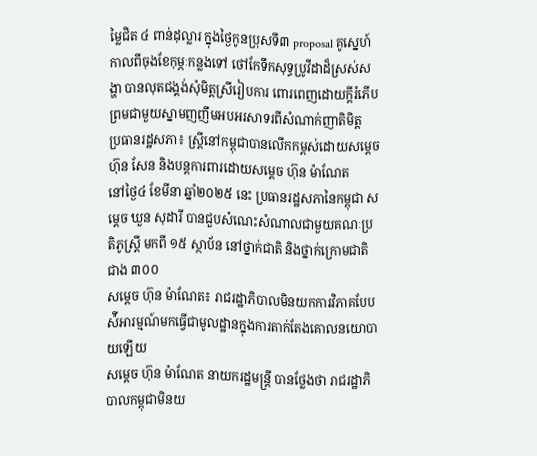ម្លៃជិត ៤ ពាន់ដុល្លារ ក្នុងថ្ងៃកូនប្រុសទី៣ proposal គូស្នេហ៍
កាលពីចុងខែកុម្ភៈកន្លងទៅ ថៅកែទឹកសុទ្ធប្រូវីដាដ៏ស្រស់សង្ហា បានលុតជង្គង់សុំមិត្តស្រីរៀបការ ពោរពេញដោយក្ដីរំភើប ព្រមជាមួយស្នាមញញឹមអបអរសាទរពីសំណាក់ញាតិមិត្ត
ប្រធានរដ្ឋសភា៖ ស្ដ្រីនៅកម្ពុជាបានលើកកម្ពស់ដោយសម្ដេច ហ៊ុន សែន និងបន្ដការពារដោយសម្ដេច ហ៊ុន ម៉ាណែត
នៅថ្ងៃ៤ ខែមីនា ឆ្នាំ២០២៥ នេះ ប្រធានរដ្ឋសភានៃកម្ពុជា សម្ដេច ឃួន សុដារី បានជួបសំណេះសំណាលជាមួយគណៈប្រតិភូស្ត្រី មកពី ១៥ ស្ថាប័ន នៅថ្នាក់ជាតិ និងថ្នាក់ក្រោមជាតិ ជាង ៣០០
សម្ដេច ហ៊ុន ម៉ាណែត៖ រាជរដ្ឋាភិបាលមិនយកការវិភាគបែបស៉ីអារម្មណ៍មកធ្វើជាមូលដ្ឋានក្នុងការតាក់តែងគោលនយោបាយឡើយ
សម្ដេច ហ៊ុន ម៉ាណែត នាយករដ្ឋមន្ត្រី បានថ្លែងថា រាជរដ្ឋាភិបាលកម្ពុជាមិនយ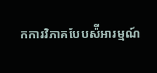កការវិភាគបែបស៉ីអារម្មណ៍